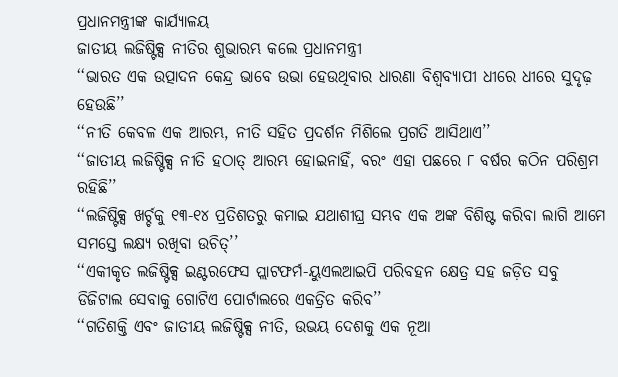ପ୍ରଧାନମନ୍ତ୍ରୀଙ୍କ କାର୍ଯ୍ୟାଳୟ
ଜାତୀୟ ଲଜିଷ୍ଟିକ୍ସ ନୀତିର ଶୁଭାରମ୍ଭ କଲେ ପ୍ରଧାନମନ୍ତ୍ରୀ
‘‘ଭାରତ ଏକ ଉତ୍ପାଦନ କେନ୍ଦ୍ର ଭାବେ ଉଭା ହେଉଥିବାର ଧାରଣା ବିଶ୍ୱବ୍ୟାପୀ ଧୀରେ ଧୀରେ ସୁଦୃଢ଼ ହେଉଛି’’
‘‘ନୀତି କେବଳ ଏକ ଆରମ୍ଭ, ନୀତି ସହିତ ପ୍ରଦର୍ଶନ ମିଶିଲେ ପ୍ରଗତି ଆସିଥାଏ’’
‘‘ଜାତୀୟ ଲଜିଷ୍ଟିକ୍ସ ନୀତି ହଠାତ୍ ଆରମ୍ଭ ହୋଇନାହିଁ, ବରଂ ଏହା ପଛରେ ୮ ବର୍ଷର କଠିନ ପରିଶ୍ରମ ରହିଛି’’
‘‘ଲଜିଷ୍ଟିକ୍ସ ଖର୍ଚ୍ଚକୁ ୧୩-୧୪ ପ୍ରତିଶତରୁ କମାଇ ଯଥାଶୀଘ୍ର ସମ୍ଭବ ଏକ ଅଙ୍କ ବିଶିଷ୍ଟ କରିବା ଲାଗି ଆମେ ସମସ୍ତେ ଲକ୍ଷ୍ୟ ରଖିବା ଉଚିତ୍’’
‘‘ଏକୀକୃତ ଲଜିଷ୍ଟିକ୍ସ ଇଣ୍ଟରଫେସ ପ୍ଲାଟଫର୍ମ-ୟୁଏଲଆଇପି ପରିବହନ କ୍ଷେତ୍ର ସହ ଜଡ଼ିତ ସବୁ ଡିଜିଟାଲ ସେବାକୁ ଗୋଟିଏ ପୋର୍ଟାଲରେ ଏକତ୍ରିତ କରିବ’’
‘‘ଗତିଶକ୍ତି ଏବଂ ଜାତୀୟ ଲଜିଷ୍ଟିକ୍ସ ନୀତି, ଉଭୟ ଦେଶକୁ ଏକ ନୂଆ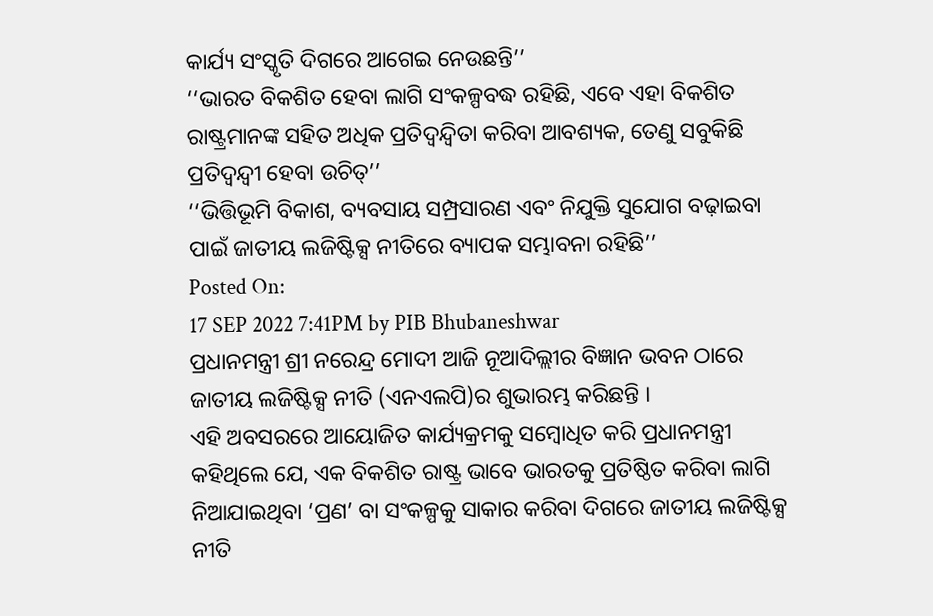କାର୍ଯ୍ୟ ସଂସ୍କୃତି ଦିଗରେ ଆଗେଇ ନେଉଛନ୍ତି’’
‘‘ଭାରତ ବିକଶିତ ହେବା ଲାଗି ସଂକଳ୍ପବଦ୍ଧ ରହିଛି, ଏବେ ଏହା ବିକଶିତ ରାଷ୍ଟ୍ରମାନଙ୍କ ସହିତ ଅଧିକ ପ୍ରତିଦ୍ୱନ୍ଦ୍ୱିତା କରିବା ଆବଶ୍ୟକ, ତେଣୁ ସବୁକିଛି ପ୍ରତିଦ୍ୱନ୍ଦ୍ୱୀ ହେବା ଉଚିତ୍’’
‘‘ଭିତ୍ତିଭୂମି ବିକାଶ, ବ୍ୟବସାୟ ସମ୍ପ୍ରସାରଣ ଏବଂ ନିଯୁକ୍ତି ସୁଯୋଗ ବଢ଼ାଇବା ପାଇଁ ଜାତୀୟ ଲଜିଷ୍ଟିକ୍ସ ନୀତିରେ ବ୍ୟାପକ ସମ୍ଭାବନା ରହିଛି’’
Posted On:
17 SEP 2022 7:41PM by PIB Bhubaneshwar
ପ୍ରଧାନମନ୍ତ୍ରୀ ଶ୍ରୀ ନରେନ୍ଦ୍ର ମୋଦୀ ଆଜି ନୂଆଦିଲ୍ଲୀର ବିଜ୍ଞାନ ଭବନ ଠାରେ ଜାତୀୟ ଲଜିଷ୍ଟିକ୍ସ ନୀତି (ଏନଏଲପି)ର ଶୁଭାରମ୍ଭ କରିଛନ୍ତି ।
ଏହି ଅବସରରେ ଆୟୋଜିତ କାର୍ଯ୍ୟକ୍ରମକୁ ସମ୍ବୋଧିତ କରି ପ୍ରଧାନମନ୍ତ୍ରୀ କହିଥିଲେ ଯେ, ଏକ ବିକଶିତ ରାଷ୍ଟ୍ର ଭାବେ ଭାରତକୁ ପ୍ରତିଷ୍ଠିତ କରିବା ଲାଗି ନିଆଯାଇଥିବା ‘ପ୍ରଣ’ ବା ସଂକଳ୍ପକୁ ସାକାର କରିବା ଦିଗରେ ଜାତୀୟ ଲଜିଷ୍ଟିକ୍ସ ନୀତି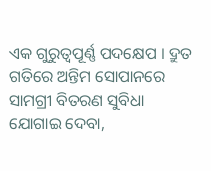ଏକ ଗୁରୁତ୍ୱପୂର୍ଣ୍ଣ ପଦକ୍ଷେପ । ଦ୍ରୁତ ଗତିରେ ଅନ୍ତିମ ସୋପାନରେ ସାମଗ୍ରୀ ବିତରଣ ସୁବିଧା ଯୋଗାଇ ଦେବା,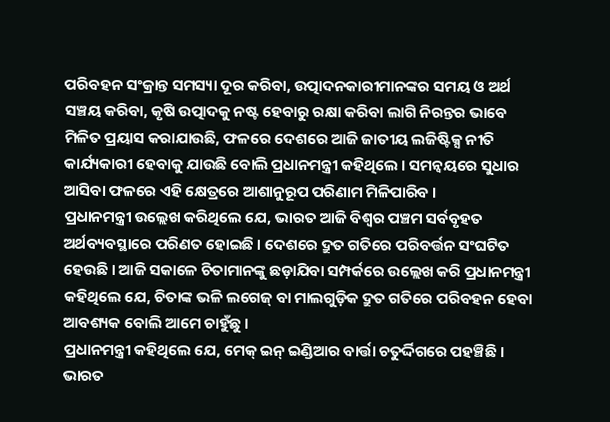ପରିବହନ ସଂକ୍ରାନ୍ତ ସମସ୍ୟା ଦୂର କରିବା, ଉତ୍ପାଦନକାରୀମାନଙ୍କର ସମୟ ଓ ଅର୍ଥ ସଞ୍ଚୟ କରିବା, କୃଷି ଉତ୍ପାଦକୁ ନଷ୍ଟ ହେବାରୁ ରକ୍ଷା କରିବା ଲାଗି ନିରନ୍ତର ଭାବେ ମିଳିତ ପ୍ରୟାସ କରାଯାଉଛି, ଫଳରେ ଦେଶରେ ଆଜି ଜାତୀୟ ଲଜିଷ୍ଟିକ୍ସ ନୀତି କାର୍ଯ୍ୟକାରୀ ହେବାକୁ ଯାଉଛି ବୋଲି ପ୍ରଧାନମନ୍ତ୍ରୀ କହିଥିଲେ । ସମନ୍ୱୟରେ ସୁଧାର ଆସିବା ଫଳରେ ଏହି କ୍ଷେତ୍ରରେ ଆଶାନୁରୂପ ପରିଣାମ ମିଳିପାରିବ ।
ପ୍ରଧାନମନ୍ତ୍ରୀ ଉଲ୍ଲେଖ କରିଥିଲେ ଯେ, ଭାରତ ଆଜି ବିଶ୍ୱର ପଞ୍ଚମ ସର୍ବବୃହତ ଅର୍ଥବ୍ୟବସ୍ଥାରେ ପରିଣତ ହୋଇଛି । ଦେଶରେ ଦ୍ରୁତ ଗତିରେ ପରିବର୍ତ୍ତନ ସଂଘଟିତ ହେଉଛି । ଆଜି ସକାଳେ ଚିତାମାନଙ୍କୁ ଛଡ଼ାଯିବା ସମ୍ପର୍କରେ ଉଲ୍ଲେଖ କରି ପ୍ରଧାନମନ୍ତ୍ରୀ କହିଥିଲେ ଯେ, ଚିତାଙ୍କ ଭଳି ଲଗେଜ୍ ବା ମାଲଗୁଡ଼ିକ ଦ୍ରୁତ ଗତିରେ ପରିବହନ ହେବା ଆବଶ୍ୟକ ବୋଲି ଆମେ ଚାହୁଁଛୁ ।
ପ୍ରଧାନମନ୍ତ୍ରୀ କହିଥିଲେ ଯେ, ମେକ୍ ଇନ୍ ଇଣ୍ଡିଆର ବାର୍ତ୍ତା ଚତୁର୍ଦ୍ଦିଗରେ ପହଞ୍ଚିଛି । ଭାରତ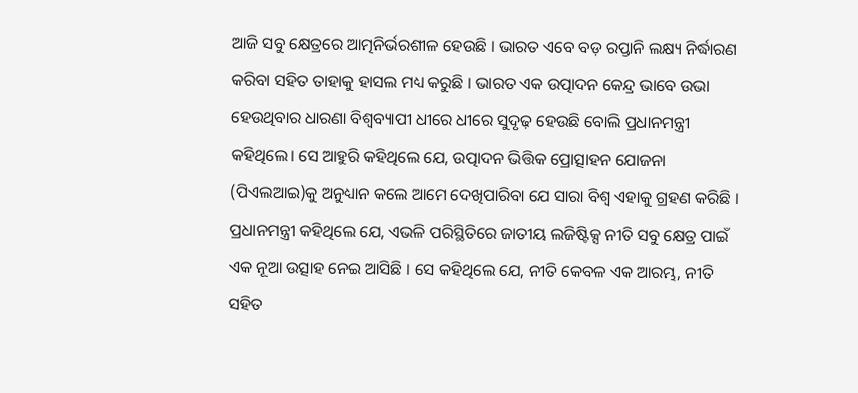ଆଜି ସବୁ କ୍ଷେତ୍ରରେ ଆତ୍ମନିର୍ଭରଶୀଳ ହେଉଛି । ଭାରତ ଏବେ ବଡ଼ ରପ୍ତାନି ଲକ୍ଷ୍ୟ ନିର୍ଦ୍ଧାରଣ କରିବା ସହିତ ତାହାକୁ ହାସଲ ମଧ୍ୟ କରୁଛି । ଭାରତ ଏକ ଉତ୍ପାଦନ କେନ୍ଦ୍ର ଭାବେ ଉଭା ହେଉଥିବାର ଧାରଣା ବିଶ୍ୱବ୍ୟାପୀ ଧୀରେ ଧୀରେ ସୁଦୃଢ଼ ହେଉଛି ବୋଲି ପ୍ରଧାନମନ୍ତ୍ରୀ କହିଥିଲେ। ସେ ଆହୁରି କହିଥିଲେ ଯେ, ଉତ୍ପାଦନ ଭିତ୍ତିକ ପ୍ରୋତ୍ସାହନ ଯୋଜନା (ପିଏଲଆଇ)କୁ ଅନୁଧ୍ୟାନ କଲେ ଆମେ ଦେଖିପାରିବା ଯେ ସାରା ବିଶ୍ୱ ଏହାକୁ ଗ୍ରହଣ କରିଛି ।
ପ୍ରଧାନମନ୍ତ୍ରୀ କହିଥିଲେ ଯେ, ଏଭଳି ପରିସ୍ଥିତିରେ ଜାତୀୟ ଲଜିଷ୍ଟିକ୍ସ ନୀତି ସବୁ କ୍ଷେତ୍ର ପାଇଁ ଏକ ନୂଆ ଉତ୍ସାହ ନେଇ ଆସିଛି । ସେ କହିଥିଲେ ଯେ, ନୀତି କେବଳ ଏକ ଆରମ୍ଭ, ନୀତି ସହିତ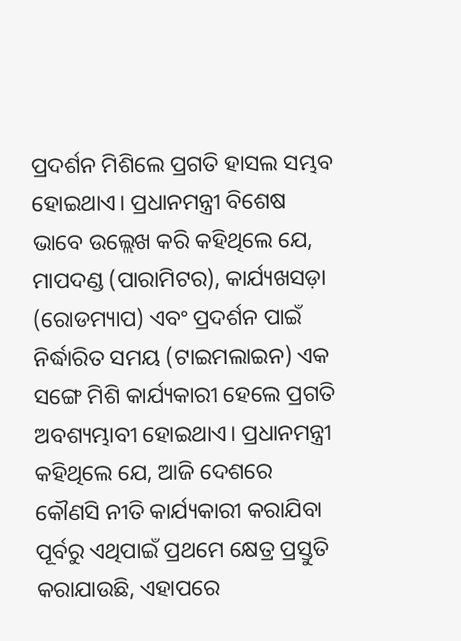ପ୍ରଦର୍ଶନ ମିଶିଲେ ପ୍ରଗତି ହାସଲ ସମ୍ଭବ ହୋଇଥାଏ। ପ୍ରଧାନମନ୍ତ୍ରୀ ବିଶେଷ ଭାବେ ଉଲ୍ଲେଖ କରି କହିଥିଲେ ଯେ, ମାପଦଣ୍ଡ (ପାରାମିଟର), କାର୍ଯ୍ୟଖସଡ଼ା (ରୋଡମ୍ୟାପ) ଏବଂ ପ୍ରଦର୍ଶନ ପାଇଁ ନିର୍ଦ୍ଧାରିତ ସମୟ (ଟାଇମଲାଇନ) ଏକ ସଙ୍ଗେ ମିଶି କାର୍ଯ୍ୟକାରୀ ହେଲେ ପ୍ରଗତି ଅବଶ୍ୟମ୍ଭାବୀ ହୋଇଥାଏ। ପ୍ରଧାନମନ୍ତ୍ରୀ କହିଥିଲେ ଯେ, ଆଜି ଦେଶରେ କୌଣସି ନୀତି କାର୍ଯ୍ୟକାରୀ କରାଯିବା ପୂର୍ବରୁ ଏଥିପାଇଁ ପ୍ରଥମେ କ୍ଷେତ୍ର ପ୍ରସ୍ତୁତି କରାଯାଉଛି, ଏହାପରେ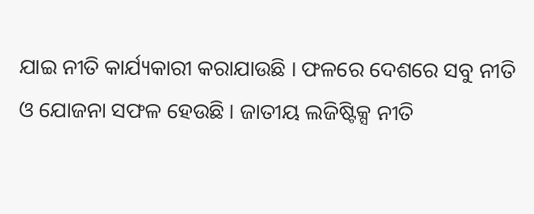ଯାଇ ନୀତି କାର୍ଯ୍ୟକାରୀ କରାଯାଉଛି । ଫଳରେ ଦେଶରେ ସବୁ ନୀତି ଓ ଯୋଜନା ସଫଳ ହେଉଛି । ଜାତୀୟ ଲଜିଷ୍ଟିକ୍ସ ନୀତି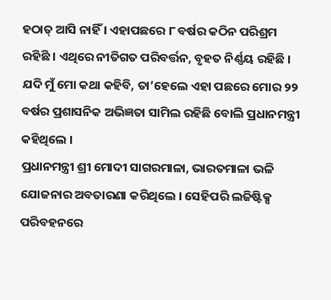ହଠାତ୍ ଆସି ନାହିଁ । ଏହାପଛରେ ୮ ବର୍ଷର କଠିନ ପରିଶ୍ରମ ରହିଛି । ଏଥିରେ ନୀତିଗତ ପରିବର୍ତ୍ତନ, ବୃହତ ନିର୍ଣ୍ଣୟ ରହିଛି । ଯଦି ମୁଁ ମୋ କଥା କହିବି, ତା’ହେଲେ ଏହା ପଛରେ ମୋର ୨୨ ବର୍ଷର ପ୍ରଶାସନିକ ଅଭିଜ୍ଞତା ସାମିଲ ରହିଛି ବୋଲି ପ୍ରଧାନମନ୍ତ୍ରୀ କହିଥିଲେ ।
ପ୍ରଧାନମନ୍ତ୍ରୀ ଶ୍ରୀ ମୋଦୀ ସାଗରମାଳା, ଭାରତମାଳା ଭଳି ଯୋଜନାର ଅବତାରଣା କରିଥିଲେ । ସେହିପରି ଲଜିଷ୍ଟିକ୍ସ ପରିବହନରେ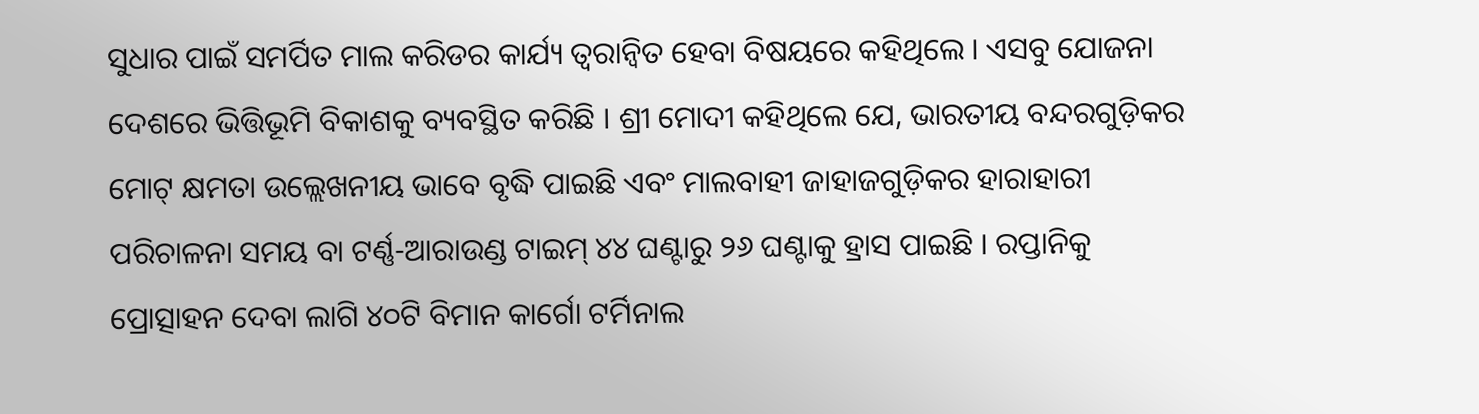ସୁଧାର ପାଇଁ ସମର୍ପିତ ମାଲ କରିଡର କାର୍ଯ୍ୟ ତ୍ୱରାନ୍ୱିତ ହେବା ବିଷୟରେ କହିଥିଲେ । ଏସବୁ ଯୋଜନା ଦେଶରେ ଭିତ୍ତିଭୂମି ବିକାଶକୁ ବ୍ୟବସ୍ଥିତ କରିଛି । ଶ୍ରୀ ମୋଦୀ କହିଥିଲେ ଯେ, ଭାରତୀୟ ବନ୍ଦରଗୁଡ଼ିକର ମୋଟ୍ କ୍ଷମତା ଉଲ୍ଲେଖନୀୟ ଭାବେ ବୃଦ୍ଧି ପାଇଛି ଏବଂ ମାଲବାହୀ ଜାହାଜଗୁଡ଼ିକର ହାରାହାରୀ ପରିଚାଳନା ସମୟ ବା ଟର୍ଣ୍ଣ-ଆରାଉଣ୍ଡ ଟାଇମ୍ ୪୪ ଘଣ୍ଟାରୁ ୨୬ ଘଣ୍ଟାକୁ ହ୍ରାସ ପାଇଛି । ରପ୍ତାନିକୁ ପ୍ରୋତ୍ସାହନ ଦେବା ଲାଗି ୪୦ଟି ବିମାନ କାର୍ଗୋ ଟର୍ମିନାଲ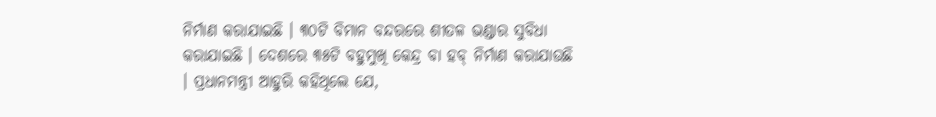ନିର୍ମାଣ କରାଯାଇଛି । ୩୦ଟି ବିମାନ ବନ୍ଦରରେ ଶୀତଳ ଭଣ୍ଡାର ସୁବିଧା କରାଯାଇଛି । ଦେଶରେ ୩୫ଟି ବହୁମୁଖି କେନ୍ଦ୍ର ବା ହବ୍ ନିର୍ମାଣ କରାଯାଉଛି । ପ୍ରଧାନମନ୍ତ୍ରୀ ଆହୁରି କହିଥିଲେ ଯେ,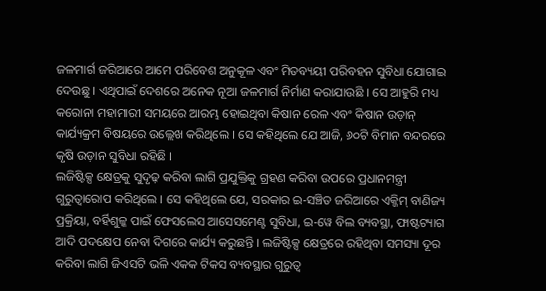ଜଳମାର୍ଗ ଜରିଆରେ ଆମେ ପରିବେଶ ଅନୁକୂଳ ଏବଂ ମିତବ୍ୟୟୀ ପରିବହନ ସୁବିଧା ଯୋଗାଇ ଦେଉଛୁ । ଏଥିପାଇଁ ଦେଶରେ ଅନେକ ନୂଆ ଜଳମାର୍ଗ ନିର୍ମାଣ କରାଯାଉଛି । ସେ ଆହୁରି ମଧ୍ୟ କରୋନା ମହାମାରୀ ସମୟରେ ଆରମ୍ଭ ହୋଇଥିବା କିଷାନ ରେଳ ଏବଂ କିଷାନ ଉଡ଼ାନ୍ କାର୍ଯ୍ୟକ୍ରମ ବିଷୟରେ ଉଲ୍ଲେଖ କରିଥିଲେ । ସେ କହିଥିଲେ ଯେ ଆଜି, ୬୦ଟି ବିମାନ ବନ୍ଦରରେ କୃଷି ଉଡ଼ାନ ସୁବିଧା ରହିଛି ।
ଲଜିଷ୍ଟିକ୍ସ କ୍ଷେତ୍ରକୁ ସୁଦୃଢ଼ କରିବା ଲାଗି ପ୍ରଯୁକ୍ତିକୁ ଗ୍ରହଣ କରିବା ଉପରେ ପ୍ରଧାନମନ୍ତ୍ରୀ ଗୁରୁତ୍ୱାରୋପ କରିଥିଲେ । ସେ କହିଥିଲେ ଯେ, ସରକାର ଇ-ସଞ୍ଚିତ ଜରିଆରେ ଏକ୍ଜିମ୍ ବାଣିଜ୍ୟ ପ୍ରକ୍ରିୟା, ବର୍ହିଶୁଳ୍କ ପାଇଁ ଫେସଲେସ ଆସେସମେଣ୍ଟ ସୁବିଧା, ଇ-ୱେ ବିଲ ବ୍ୟବସ୍ଥା, ଫାଷ୍ଟଟ୍ୟାଗ ଆଦି ପଦକ୍ଷେପ ନେବା ଦିଗରେ କାର୍ଯ୍ୟ କରୁଛନ୍ତି । ଲଜିଷ୍ଟିକ୍ସ କ୍ଷେତ୍ରରେ ରହିଥିବା ସମସ୍ୟା ଦୂର କରିବା ଲାଗି ଜିଏସଟି ଭଳି ଏକକ ଟିକସ ବ୍ୟବସ୍ଥାର ଗୁରୁତ୍ୱ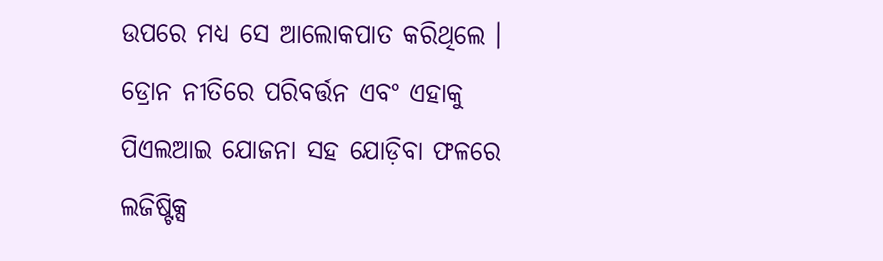ଉପରେ ମଧ୍ୟ ସେ ଆଲୋକପାତ କରିଥିଲେ । ଡ୍ରୋନ ନୀତିରେ ପରିବର୍ତ୍ତନ ଏବଂ ଏହାକୁ ପିଏଲଆଇ ଯୋଜନା ସହ ଯୋଡ଼ିବା ଫଳରେ ଲଜିଷ୍ଟିକ୍ସ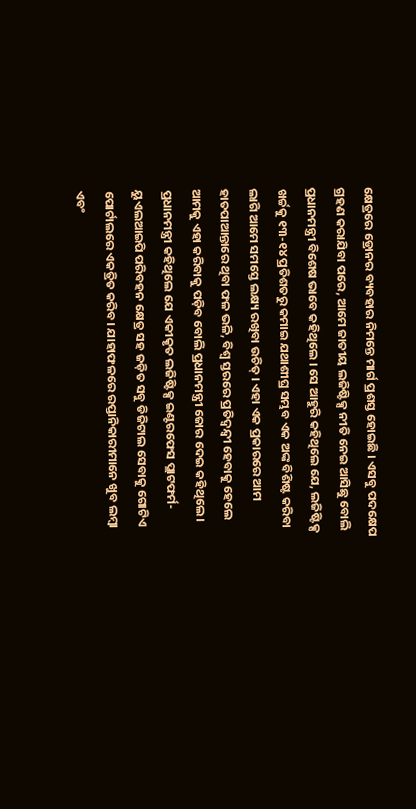କ୍ଷେତ୍ରରେ ଡ୍ରୋନର ବ୍ୟବହାର ନିମନ୍ତେ ମାର୍ଗ ପ୍ରଶସ୍ତ ହୋଇଛି । ଏସବୁ ପଦକ୍ଷେପ ଗ୍ରହଣ କରାଯିବା ପରେ, ଆମେ ଜାତୀୟ ଲଜିଷ୍ଟିକ୍ସ ନୀତି ନେଇ ଆସିଛୁ ବୋଲି ପ୍ରଧାନମନ୍ତ୍ରୀ ବିଶେଷ ଭାବେ କହିଥିଲେ । ସେ ଆହୁରି କହିଥିଲେ ଯେ, ଲଜିଷ୍ଟିକ୍ସ ଖର୍ଚ୍ଚକୁ ୧୩-୧୪ ପ୍ରତିଶତରୁ କମାଇ ଯଥାଶୀଘ୍ର ସମ୍ଭବ ଏକ ଅଙ୍କ ବିଶିଷ୍ଟ କରିବା ଲାଗି ଆମେ ସମସ୍ତେ ଲକ୍ଷ୍ୟ ରଖିବା ଉଚିତ୍ । ଏହା ଏକ ପ୍ରକାରରେ ଆମ ହାତପାଆନ୍ତାରେ ଥିବା ଫଳ ଭଳି, ବିଶ୍ୱ ସ୍ତରରେ ପ୍ରତିଦ୍ୱନ୍ଦ୍ୱୀ ହେବାକୁ ହେଲେ ଆମକୁ ଏହା କରିବାକୁ ପଡ଼ିବ ବୋଲି ପ୍ରଧାନମନ୍ତ୍ରୀ ଜୋର ଦେଇ କହିଥିଲେ ।
ପ୍ରଧାନମନ୍ତ୍ରୀ କହିଥିଲେ ଯେ ଏକୀକୃତ ଲଜିଷ୍ଟିକ୍ସ ଇଣ୍ଟରଫେସ ପ୍ଲାଟଫର୍ମ-ୟୁଏଲଆଇପି ପରିବହନ କ୍ଷେତ୍ର ସହ ଜଡ଼ିତ ସବୁ ଡିଜିଟାଲ ସେବାକୁ ଗୋଟିଏ ପୋର୍ଟାଲରେ ଏକତ୍ରିତ କରିବ। ଯାହାଫଳରେ ରପ୍ତାନିକାରୀମାନେ ଖୁବ ଲମ୍ବା ଏବଂ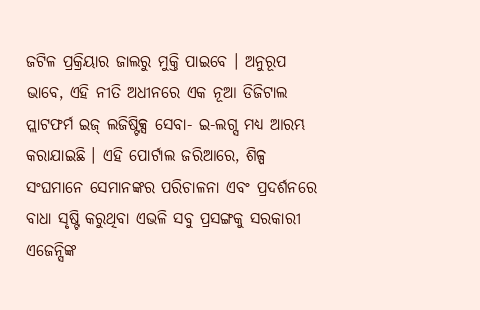ଜଟିଳ ପ୍ରକ୍ରିୟାର ଜାଲରୁ ମୁକ୍ତି ପାଇବେ । ଅନୁରୂପ ଭାବେ, ଏହି ନୀତି ଅଧୀନରେ ଏକ ନୂଆ ଡିଜିଟାଲ ପ୍ଲାଟଫର୍ମ ଇଜ୍ ଲଜିଷ୍ଟିକ୍ସ ସେବା- ଇ-ଲଗ୍ସ ମଧ୍ୟ ଆରମ୍ଭ କରାଯାଇଛି । ଏହି ପୋର୍ଟାଲ ଜରିଆରେ, ଶିଳ୍ପ ସଂଘମାନେ ସେମାନଙ୍କର ପରିଚାଳନା ଏବଂ ପ୍ରଦର୍ଶନରେ ବାଧା ସୃଷ୍ଟି କରୁଥିବା ଏଭଳି ସବୁ ପ୍ରସଙ୍ଗକୁ ସରକାରୀ ଏଜେନ୍ସିଙ୍କ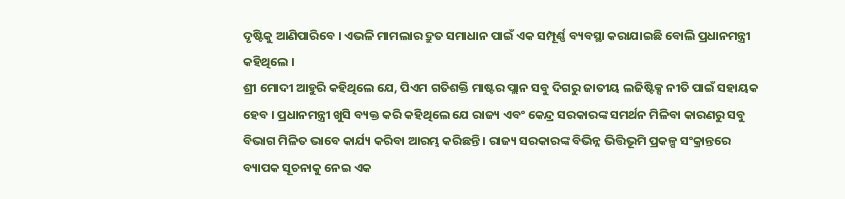ଦୃଷ୍ଟିକୁ ଆଣିପାରିବେ । ଏଭଳି ମାମଲାର ଦ୍ରୁତ ସମାଧାନ ପାଇଁ ଏକ ସମ୍ପୂର୍ଣ୍ଣ ବ୍ୟବସ୍ଥା କରାଯାଇଛି ବୋଲି ପ୍ରଧାନମନ୍ତ୍ରୀ କହିଥିଲେ ।
ଶ୍ରୀ ମୋଦୀ ଆହୁରି କହିଥିଲେ ଯେ, ପିଏମ ଗତିଶକ୍ତି ମାଷ୍ଟର ପ୍ଲାନ ସବୁ ଦିଗରୁ ଜାତୀୟ ଲଜିଷ୍ଟିକ୍ସ ନୀତି ପାଇଁ ସହାୟକ ହେବ । ପ୍ରଧାନମନ୍ତ୍ରୀ ଖୁସି ବ୍ୟକ୍ତ କରି କହିଥିଲେ ଯେ ରାଜ୍ୟ ଏବଂ କେନ୍ଦ୍ର ସରକାରଙ୍କ ସମର୍ଥନ ମିଳିବା କାରଣରୁ ସବୁ ବିଭାଗ ମିଳିତ ଭାବେ କାର୍ଯ୍ୟ କରିବା ଆରମ୍ଭ କରିଛନ୍ତି । ରାଜ୍ୟ ସରକାରଙ୍କ ବିଭିନ୍ନ ଭିତ୍ତିଭୂମି ପ୍ରକଳ୍ପ ସଂକ୍ରାନ୍ତରେ ବ୍ୟାପକ ସୂଚନାକୁ ନେଇ ଏକ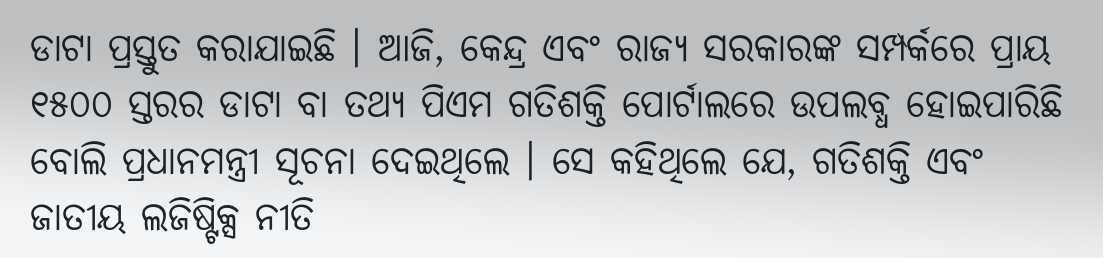ଡାଟା ପ୍ରସ୍ତୁତ କରାଯାଇଛି । ଆଜି, କେନ୍ଦ୍ର ଏବଂ ରାଜ୍ୟ ସରକାରଙ୍କ ସମ୍ପର୍କରେ ପ୍ରାୟ ୧୫୦୦ ସ୍ତରର ଡାଟା ବା ତଥ୍ୟ ପିଏମ ଗତିଶକ୍ତି ପୋର୍ଟାଲରେ ଉପଲବ୍ଧ ହୋଇପାରିଛି ବୋଲି ପ୍ରଧାନମନ୍ତ୍ରୀ ସୂଚନା ଦେଇଥିଲେ । ସେ କହିଥିଲେ ଯେ, ଗତିଶକ୍ତି ଏବଂ ଜାତୀୟ ଲଜିଷ୍ଟିକ୍ସ ନୀତି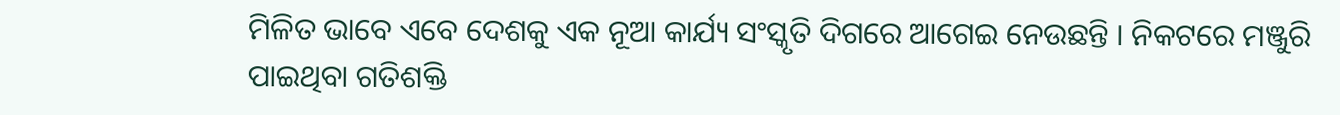ମିଳିତ ଭାବେ ଏବେ ଦେଶକୁ ଏକ ନୂଆ କାର୍ଯ୍ୟ ସଂସ୍କୃତି ଦିଗରେ ଆଗେଇ ନେଉଛନ୍ତି । ନିକଟରେ ମଞ୍ଜୁରି ପାଇଥିବା ଗତିଶକ୍ତି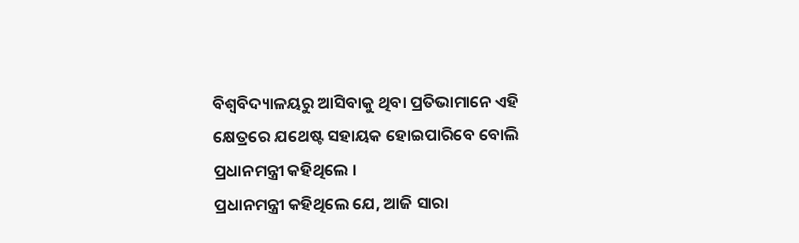ବିଶ୍ୱବିଦ୍ୟାଳୟରୁ ଆସିବାକୁ ଥିବା ପ୍ରତିଭାମାନେ ଏହି କ୍ଷେତ୍ରରେ ଯଥେଷ୍ଟ ସହାୟକ ହୋଇପାରିବେ ବୋଲି ପ୍ରଧାନମନ୍ତ୍ରୀ କହିଥିଲେ ।
ପ୍ରଧାନମନ୍ତ୍ରୀ କହିଥିଲେ ଯେ, ଆଜି ସାରା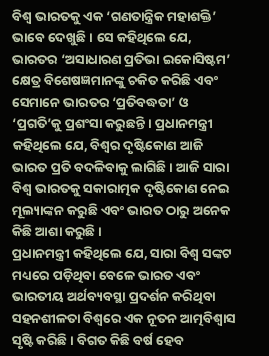ବିଶ୍ୱ ଭାରତକୁ ଏକ ‘ଗଣତାନ୍ତ୍ରିକ ମହାଶକ୍ତି’ ଭାବେ ଦେଖୁଛି । ସେ କହିଥିଲେ ଯେ, ଭାରତର ‘ଅସାଧାରଣ ପ୍ରତିଭା ଇକୋସିଷ୍ଟମ’ କ୍ଷେତ୍ର ବିଶେଷଜ୍ଞମାନଙ୍କୁ ଚକିତ କରିଛି ଏବଂ ସେମାନେ ଭାରତର ‘ପ୍ରତିବଦ୍ଧତା’ ଓ ‘ପ୍ରଗତି’କୁ ପ୍ରଶଂସା କରୁଛନ୍ତି । ପ୍ରଧାନମନ୍ତ୍ରୀ କହିଥିଲେ ଯେ, ବିଶ୍ୱର ଦୃଷ୍ଟିକୋଣ ଆଜି ଭାରତ ପ୍ରତି ବଦଳିବାକୁ ଲାଗିଛି । ଆଜି ସାରା ବିଶ୍ୱ ଭାରତକୁ ସକାରାତ୍ମକ ଦୃଷ୍ଟିକୋଣ ନେଇ ମୂଲ୍ୟାଙ୍କନ କରୁଛି ଏବଂ ଭାରତ ଠାରୁ ଅନେକ କିଛି ଆଶା କରୁଛି ।
ପ୍ରଧାନମନ୍ତ୍ରୀ କହିଥିଲେ ଯେ, ସାରା ବିଶ୍ୱ ସଙ୍କଟ ମଧ୍ୟରେ ପଡ଼ିଥିବା ବେଳେ ଭାରତ ଏବଂ ଭାରତୀୟ ଅର୍ଥବ୍ୟବସ୍ଥା ପ୍ରଦର୍ଶନ କରିଥିବା ସହନଶୀଳତା ବିଶ୍ୱରେ ଏକ ନୂତନ ଆତ୍ମବିଶ୍ୱାସ ସୃଷ୍ଟି କରିଛି । ବିଗତ କିଛି ବର୍ଷ ହେବ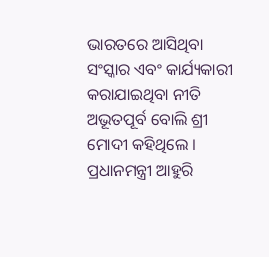ଭାରତରେ ଆସିଥିବା ସଂସ୍କାର ଏବଂ କାର୍ଯ୍ୟକାରୀ କରାଯାଇଥିବା ନୀତି ଅଭୂତପୂର୍ବ ବୋଲି ଶ୍ରୀ ମୋଦୀ କହିଥିଲେ । ପ୍ରଧାନମନ୍ତ୍ରୀ ଆହୁରି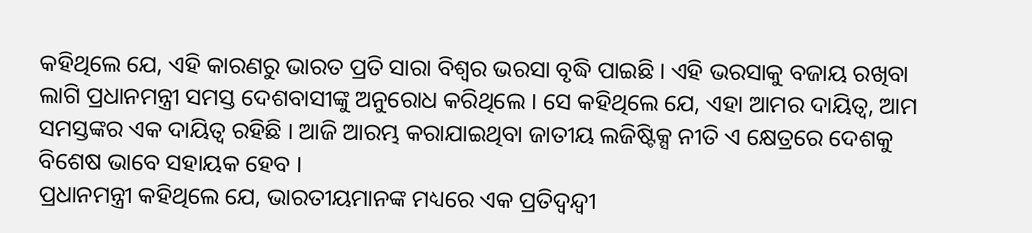କହିଥିଲେ ଯେ, ଏହି କାରଣରୁ ଭାରତ ପ୍ରତି ସାରା ବିଶ୍ୱର ଭରସା ବୃଦ୍ଧି ପାଇଛି । ଏହି ଭରସାକୁ ବଜାୟ ରଖିବା ଲାଗି ପ୍ରଧାନମନ୍ତ୍ରୀ ସମସ୍ତ ଦେଶବାସୀଙ୍କୁ ଅନୁରୋଧ କରିଥିଲେ । ସେ କହିଥିଲେ ଯେ, ଏହା ଆମର ଦାୟିତ୍ୱ, ଆମ ସମସ୍ତଙ୍କର ଏକ ଦାୟିତ୍ୱ ରହିଛି । ଆଜି ଆରମ୍ଭ କରାଯାଇଥିବା ଜାତୀୟ ଲଜିଷ୍ଟିକ୍ସ ନୀତି ଏ କ୍ଷେତ୍ରରେ ଦେଶକୁ ବିଶେଷ ଭାବେ ସହାୟକ ହେବ ।
ପ୍ରଧାନମନ୍ତ୍ରୀ କହିଥିଲେ ଯେ, ଭାରତୀୟମାନଙ୍କ ମଧ୍ୟରେ ଏକ ପ୍ରତିଦ୍ୱନ୍ଦ୍ୱୀ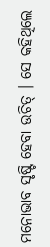ମନୋଭାବ ସୃଷ୍ଟି ହେବା ଉଚିତ୍ । ସେ କହିଥିଲେ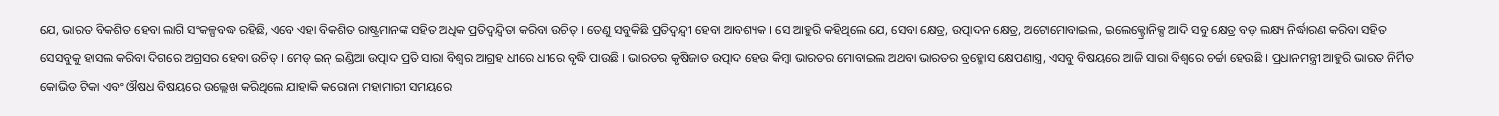ଯେ, ଭାରତ ବିକଶିତ ହେବା ଲାଗି ସଂକଳ୍ପବଦ୍ଧ ରହିଛି, ଏବେ ଏହା ବିକଶିତ ରାଷ୍ଟ୍ରମାନଙ୍କ ସହିତ ଅଧିକ ପ୍ରତିଦ୍ୱନ୍ଦ୍ୱିତା କରିବା ଉଚିତ୍ । ତେଣୁ ସବୁକିଛି ପ୍ରତିଦ୍ୱନ୍ଦ୍ୱୀ ହେବା ଆବଶ୍ୟକ । ସେ ଆହୁରି କହିଥିଲେ ଯେ, ସେବା କ୍ଷେତ୍ର, ଉତ୍ପାଦନ କ୍ଷେତ୍ର, ଅଟୋମୋବାଇଲ, ଇଲେକ୍ଟ୍ରୋନିକ୍ସ ଆଦି ସବୁ କ୍ଷେତ୍ର ବଡ଼ ଲକ୍ଷ୍ୟ ନିର୍ଦ୍ଧାରଣ କରିବା ସହିତ ସେସବୁକୁ ହାସଲ କରିବା ଦିଗରେ ଅଗ୍ରସର ହେବା ଉଚିତ୍ । ମେଡ୍ ଇନ୍ ଇଣ୍ଡିଆ ଉତ୍ପାଦ ପ୍ରତି ସାରା ବିଶ୍ୱର ଆଗ୍ରହ ଧୀରେ ଧୀରେ ବୃଦ୍ଧି ପାଉଛି । ଭାରତର କୃଷିଜାତ ଉତ୍ପାଦ ହେଉ କିମ୍ବା ଭାରତର ମୋବାଇଲ ଅଥବା ଭାରତର ବ୍ରହ୍ମୋସ କ୍ଷେପଣାସ୍ତ୍ର, ଏସବୁ ବିଷୟରେ ଆଜି ସାରା ବିଶ୍ୱରେ ଚର୍ଚ୍ଚା ହେଉଛି । ପ୍ରଧାନମନ୍ତ୍ରୀ ଆହୁରି ଭାରତ ନିର୍ମିତ କୋଭିଡ ଟିକା ଏବଂ ଔଷଧ ବିଷୟରେ ଉଲ୍ଲେଖ କରିଥିଲେ ଯାହାକି କରୋନା ମହାମାରୀ ସମୟରେ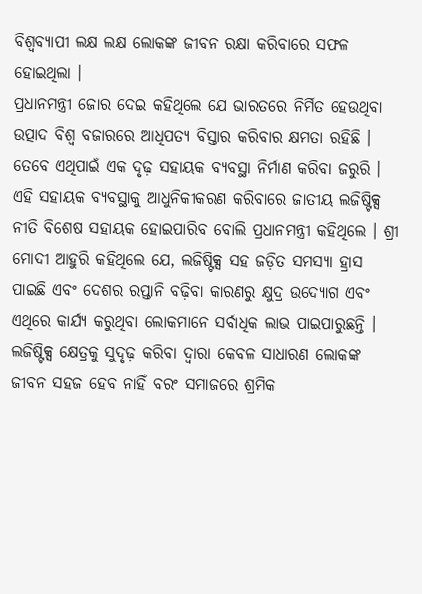ବିଶ୍ୱବ୍ୟାପୀ ଲକ୍ଷ ଲକ୍ଷ ଲୋକଙ୍କ ଜୀବନ ରକ୍ଷା କରିବାରେ ସଫଳ ହୋଇଥିଲା ।
ପ୍ରଧାନମନ୍ତ୍ରୀ ଜୋର ଦେଇ କହିଥିଲେ ଯେ ଭାରତରେ ନିର୍ମିତ ହେଉଥିବା ଉତ୍ପାଦ ବିଶ୍ୱ ବଜାରରେ ଆଧିପତ୍ୟ ବିସ୍ତାର କରିବାର କ୍ଷମତା ରହିଛି । ତେବେ ଏଥିପାଇଁ ଏକ ଦୃଢ଼ ସହାୟକ ବ୍ୟବସ୍ଥା ନିର୍ମାଣ କରିବା ଜରୁରି । ଏହି ସହାୟକ ବ୍ୟବସ୍ଥାକୁ ଆଧୁନିକୀକରଣ କରିବାରେ ଜାତୀୟ ଲଜିଷ୍ଟିକ୍ସ ନୀତି ବିଶେଷ ସହାୟକ ହୋଇପାରିବ ବୋଲି ପ୍ରଧାନମନ୍ତ୍ରୀ କହିଥିଲେ । ଶ୍ରୀ ମୋଦୀ ଆହୁରି କହିଥିଲେ ଯେ, ଲଜିଷ୍ଟିକ୍ସ ସହ ଜଡ଼ିତ ସମସ୍ୟା ହ୍ରାସ ପାଇଛି ଏବଂ ଦେଶର ରପ୍ତାନି ବଢ଼ିବା କାରଣରୁ କ୍ଷୁଦ୍ର ଉଦ୍ୟୋଗ ଏବଂ ଏଥିରେ କାର୍ଯ୍ୟ କରୁଥିବା ଲୋକମାନେ ସର୍ବାଧିକ ଲାଭ ପାଇପାରୁଛନ୍ତି । ଲଜିଷ୍ଟିକ୍ସ କ୍ଷେତ୍ରକୁ ସୁଦୃଢ଼ କରିବା ଦ୍ୱାରା କେବଳ ସାଧାରଣ ଲୋକଙ୍କ ଜୀବନ ସହଜ ହେବ ନାହିଁ ବରଂ ସମାଜରେ ଶ୍ରମିକ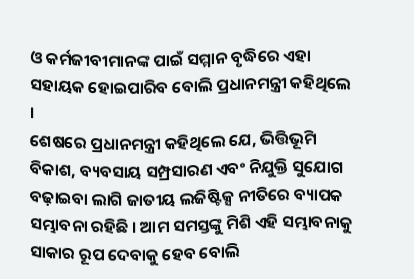ଓ କର୍ମଜୀବୀମାନଙ୍କ ପାଇଁ ସମ୍ମାନ ବୃଦ୍ଧିରେ ଏହା ସହାୟକ ହୋଇପାରିବ ବୋଲି ପ୍ରଧାନମନ୍ତ୍ରୀ କହିଥିଲେ ।
ଶେଷରେ ପ୍ରଧାନମନ୍ତ୍ରୀ କହିଥିଲେ ଯେ, ଭିତ୍ତିଭୂମି ବିକାଶ, ବ୍ୟବସାୟ ସମ୍ପ୍ରସାରଣ ଏବଂ ନିଯୁକ୍ତି ସୁଯୋଗ ବଢ଼ାଇବା ଲାଗି ଜାତୀୟ ଲଜିଷ୍ଟିକ୍ସ ନୀତିରେ ବ୍ୟାପକ ସମ୍ଭାବନା ରହିଛି । ଆମ ସମସ୍ତଙ୍କୁ ମିଶି ଏହି ସମ୍ଭାବନାକୁ ସାକାର ରୂପ ଦେବାକୁ ହେବ ବୋଲି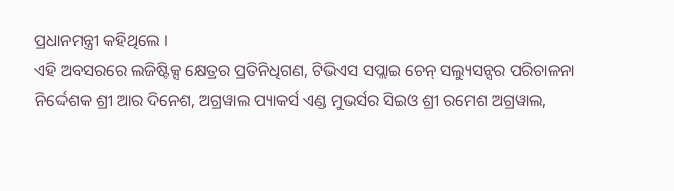ପ୍ରଧାନମନ୍ତ୍ରୀ କହିଥିଲେ ।
ଏହି ଅବସରରେ ଲଜିଷ୍ଟିକ୍ସ କ୍ଷେତ୍ରର ପ୍ରତିନିଧିଗଣ, ଟିଭିଏସ ସପ୍ଲାଇ ଚେନ୍ ସଲ୍ୟୁସନ୍ସର ପରିଚାଳନା ନିର୍ଦ୍ଦେଶକ ଶ୍ରୀ ଆର ଦିନେଶ, ଅଗ୍ରୱାଲ ପ୍ୟାକର୍ସ ଏଣ୍ଡ ମୁଭର୍ସର ସିଇଓ ଶ୍ରୀ ରମେଶ ଅଗ୍ରୱାଲ,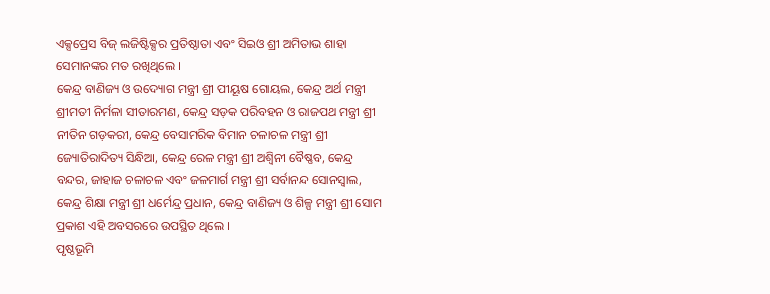ଏକ୍ସପ୍ରେସ ବିଜ୍ ଲଜିଷ୍ଟିକ୍ସର ପ୍ରତିଷ୍ଠାତା ଏବଂ ସିଇଓ ଶ୍ରୀ ଅମିତାଭ ଶାହା ସେମାନଙ୍କର ମତ ରଖିଥିଲେ ।
କେନ୍ଦ୍ର ବାଣିଜ୍ୟ ଓ ଉଦ୍ୟୋଗ ମନ୍ତ୍ରୀ ଶ୍ରୀ ପୀୟୂଷ ଗୋୟଲ, କେନ୍ଦ୍ର ଅର୍ଥ ମନ୍ତ୍ରୀ ଶ୍ରୀମତୀ ନିର୍ମଳା ସୀତାରମଣ, କେନ୍ଦ୍ର ସଡ଼କ ପରିବହନ ଓ ରାଜପଥ ମନ୍ତ୍ରୀ ଶ୍ରୀ ନୀତିନ ଗଡ଼କରୀ, କେନ୍ଦ୍ର ବେସାମରିକ ବିମାନ ଚଳାଚଳ ମନ୍ତ୍ରୀ ଶ୍ରୀ ଜ୍ୟୋତିରାଦିତ୍ୟ ସିନ୍ଧିଆ, କେନ୍ଦ୍ର ରେଳ ମନ୍ତ୍ରୀ ଶ୍ରୀ ଅଶ୍ୱିନୀ ବୈଷ୍ଣବ, କେନ୍ଦ୍ର ବନ୍ଦର, ଜାହାଜ ଚଳାଚଳ ଏବଂ ଜଳମାର୍ଗ ମନ୍ତ୍ରୀ ଶ୍ରୀ ସର୍ବାନନ୍ଦ ସୋନସ୍ୱାଲ, କେନ୍ଦ୍ର ଶିକ୍ଷା ମନ୍ତ୍ରୀ ଶ୍ରୀ ଧର୍ମେନ୍ଦ୍ର ପ୍ରଧାନ, କେନ୍ଦ୍ର ବାଣିଜ୍ୟ ଓ ଶିଳ୍ପ ମନ୍ତ୍ରୀ ଶ୍ରୀ ସୋମ ପ୍ରକାଶ ଏହି ଅବସରରେ ଉପସ୍ଥିତ ଥିଲେ ।
ପୃଷ୍ଠଭୂମି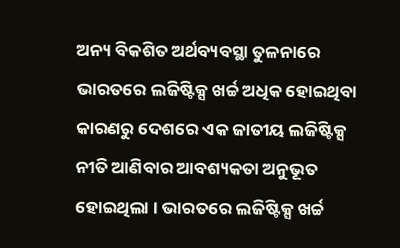ଅନ୍ୟ ବିକଶିତ ଅର୍ଥବ୍ୟବସ୍ଥା ତୁଳନାରେ ଭାରତରେ ଲଜିଷ୍ଟିକ୍ସ ଖର୍ଚ୍ଚ ଅଧିକ ହୋଇଥିବା କାରଣରୁ ଦେଶରେ ଏକ ଜାତୀୟ ଲଜିଷ୍ଟିକ୍ସ ନୀତି ଆଣିବାର ଆବଶ୍ୟକତା ଅନୁଭୂତ ହୋଇଥିଲା । ଭାରତରେ ଲଜିଷ୍ଟିକ୍ସ ଖର୍ଚ୍ଚ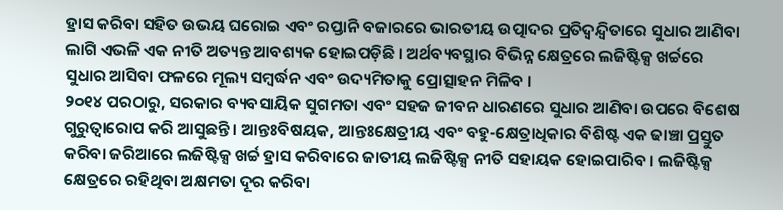ହ୍ରାସ କରିବା ସହିତ ଉଭୟ ଘରୋଇ ଏବଂ ରପ୍ତାନି ବଜାରରେ ଭାରତୀୟ ଉତ୍ପାଦର ପ୍ରତିଦ୍ୱନ୍ଦ୍ୱିତାରେ ସୁଧାର ଆଣିବା ଲାଗି ଏଭଳି ଏକ ନୀତି ଅତ୍ୟନ୍ତ ଆବଶ୍ୟକ ହୋଇପଡ଼ିଛି । ଅର୍ଥବ୍ୟବସ୍ଥାର ବିଭିନ୍ନ କ୍ଷେତ୍ରରେ ଲଜିଷ୍ଟିକ୍ସ ଖର୍ଚ୍ଚରେ ସୁଧାର ଆସିବା ଫଳରେ ମୂଲ୍ୟ ସମ୍ବର୍ଦ୍ଧନ ଏବଂ ଉଦ୍ୟମିତାକୁ ପ୍ରୋତ୍ସାହନ ମିଳିବ ।
୨୦୧୪ ପରଠାରୁ, ସରକାର ବ୍ୟବସାୟିକ ସୁଗମତା ଏବଂ ସହଜ ଜୀବନ ଧାରଣରେ ସୁଧାର ଆଣିବା ଉପରେ ବିଶେଷ ଗୁରୁତ୍ୱାରୋପ କରି ଆସୁଛନ୍ତି । ଆନ୍ତଃବିଷୟକ, ଆନ୍ତଃକ୍ଷେତ୍ରୀୟ ଏବଂ ବହୁ-କ୍ଷେତ୍ରାଧିକାର ବିଶିଷ୍ଟ ଏକ ଢାଞ୍ଚା ପ୍ରସ୍ତୁତ କରିବା ଜରିଆରେ ଲଜିଷ୍ଟିକ୍ସ ଖର୍ଚ୍ଚ ହ୍ରାସ କରିବାରେ ଜାତୀୟ ଲଜିଷ୍ଟିକ୍ସ ନୀତି ସହାୟକ ହୋଇପାରିବ । ଲଜିଷ୍ଟିକ୍ସ କ୍ଷେତ୍ରରେ ରହିଥିବା ଅକ୍ଷମତା ଦୂର କରିବା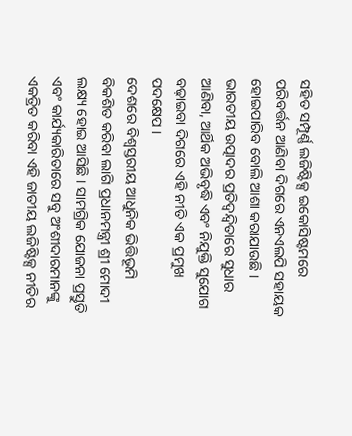ସହିତ ସମ୍ପୂର୍ଣ୍ଣ ଲଜିଷ୍ଟିକ୍ସ ଇକୋସିଷ୍ଟମରେ ପରିବର୍ତ୍ତନ ଆଣିବା ଦିଗରେ ଏନଏଲପି ସହାୟକ ହୋଇପାରିବ ବୋଲି ଆଶା କରାଯାଉଛି । ଭାରତୀୟ ଉତ୍ପାଦର ପ୍ରତିଦ୍ୱନ୍ଦ୍ୱିତାରେ ସୁଧାର ଆଣିବା, ଆର୍ଥିକ ଅଭିବୃଦ୍ଧି ଏବଂ ନିଯୁକ୍ତି ସୁଯୋଗ ବଢ଼ାଇବା ଦିଗରେ ଏହି ନୀତି ଏକ ପ୍ରମୁଖ ପଦକ୍ଷେପ ।
ଦେଶରେ ବିଶ୍ୱସ୍ତରୀୟ ଆଧୁନିକ ଭିତ୍ତିଭୂମି ବିକଶିତ କରିବା ଲାଗି ପ୍ରଧାନମନ୍ତ୍ରୀ ଶ୍ରୀ ମୋଦୀ ଲକ୍ଷ୍ୟ ହୋଇ ଆସିଛି । ସାମଗ୍ରିକ ଯୋଜନା ପ୍ରସ୍ତୁତି ଏବଂ କାର୍ଯ୍ୟକାରିତାରେ ସବୁ ଅଂଶୀଦାରମାନଙ୍କୁ ଏକତ୍ରିତ କରିବା ଏହି ଜାତୀୟ ଲଜିଷ୍ଟିକ୍ସ ନୀତିର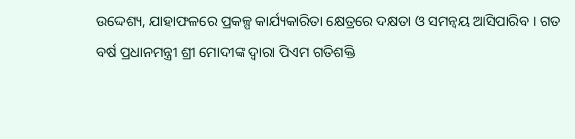ଉଦ୍ଦେଶ୍ୟ, ଯାହାଫଳରେ ପ୍ରକଳ୍ପ କାର୍ଯ୍ୟକାରିତା କ୍ଷେତ୍ରରେ ଦକ୍ଷତା ଓ ସମନ୍ୱୟ ଆସିପାରିବ । ଗତ ବର୍ଷ ପ୍ରଧାନମନ୍ତ୍ରୀ ଶ୍ରୀ ମୋଦୀଙ୍କ ଦ୍ୱାରା ପିଏମ ଗତିଶକ୍ତି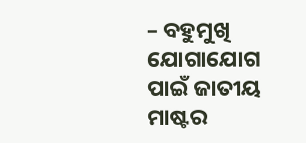– ବହୁମୁଖି ଯୋଗାଯୋଗ ପାଇଁ ଜାତୀୟ ମାଷ୍ଟର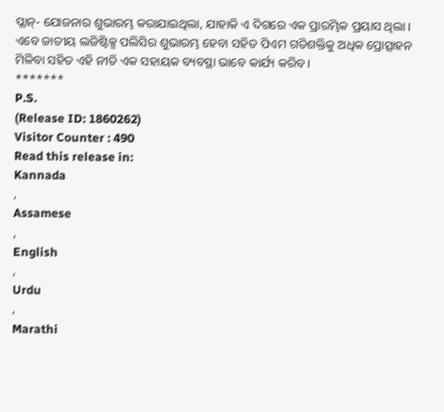ପ୍ଲାନ୍- ଯୋଜନାର ଶୁଭାରମ୍ଭ କରାଯାଇଥିଲା, ଯାହାକି ଏ ଦିଗରେ ଏକ ପ୍ରାରମ୍ଭିକ ପ୍ରୟାସ ଥିଲା । ଏବେ ଜାତୀୟ ଲଜିଷ୍ଟିକ୍ସ ପଲିସିର ଶୁଭାରମ୍ଭ ହେବା ସହିତ ପିଏମ ଗତିଶକ୍ତିକୁ ଅଧିକ ପ୍ରୋତ୍ସାହନ ମିଳିବା ସହିତ ଏହି ନୀତି ଏକ ସହାୟକ ବ୍ୟବସ୍ଥା ଭାବେ କାର୍ଯ୍ୟ କରିବ ।
*******
P.S.
(Release ID: 1860262)
Visitor Counter : 490
Read this release in:
Kannada
,
Assamese
,
English
,
Urdu
,
Marathi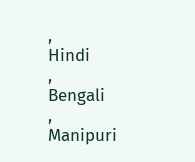,
Hindi
,
Bengali
,
Manipuri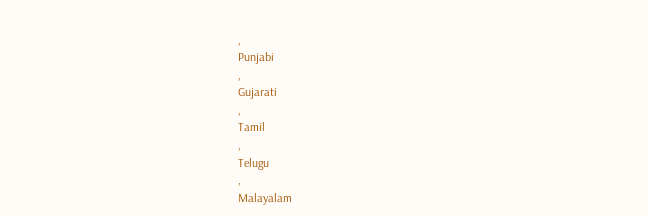,
Punjabi
,
Gujarati
,
Tamil
,
Telugu
,
Malayalam